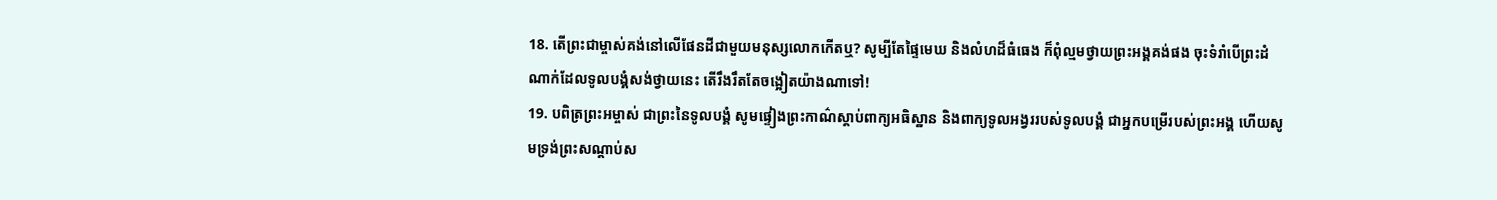18. តើព្រះជាម្ចាស់គង់នៅលើផែនដីជាមួយមនុស្សលោកកើតឬ? សូម្បីតែផ្ទៃមេឃ និងលំហដ៏ធំធេង ក៏ពុំល្មមថ្វាយព្រះអង្គគង់ផង ចុះទំរាំបើព្រះដំណាក់ដែលទូលបង្គំសង់ថ្វាយនេះ តើរឹងរឹតតែចង្អៀតយ៉ាងណាទៅ!
19. បពិត្រព្រះអម្ចាស់ ជាព្រះនៃទូលបង្គំ សូមផ្ទៀងព្រះកាណ៌ស្ដាប់ពាក្យអធិស្ឋាន និងពាក្យទូលអង្វររបស់ទូលបង្គំ ជាអ្នកបម្រើរបស់ព្រះអង្គ ហើយសូមទ្រង់ព្រះសណ្ដាប់ស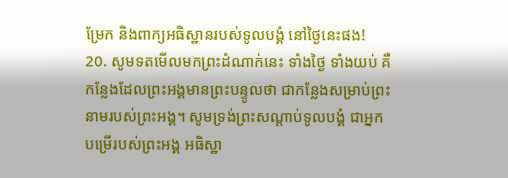ម្រែក និងពាក្យអធិស្ឋានរបស់ទូលបង្គំ នៅថ្ងៃនេះផង!
20. សូមទតមើលមកព្រះដំណាក់នេះ ទាំងថ្ងៃ ទាំងយប់ គឺកន្លែងដែលព្រះអង្គមានព្រះបន្ទូលថា ជាកន្លែងសម្រាប់ព្រះនាមរបស់ព្រះអង្គ។ សូមទ្រង់ព្រះសណ្ដាប់ទូលបង្គំ ជាអ្នកបម្រើរបស់ព្រះអង្គ អធិស្ឋា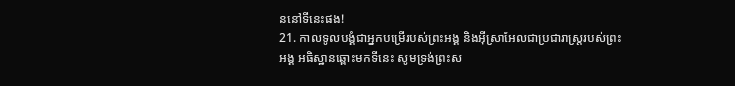ននៅទីនេះផង!
21. កាលទូលបង្គំជាអ្នកបម្រើរបស់ព្រះអង្គ និងអ៊ីស្រាអែលជាប្រជារាស្ត្ររបស់ព្រះអង្គ អធិស្ឋានឆ្ពោះមកទីនេះ សូមទ្រង់ព្រះស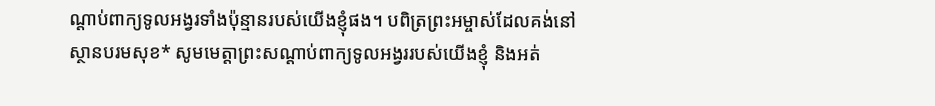ណ្ដាប់ពាក្យទូលអង្វរទាំងប៉ុន្មានរបស់យើងខ្ញុំផង។ បពិត្រព្រះអម្ចាស់ដែលគង់នៅស្ថានបរមសុខ* សូមមេត្តាព្រះសណ្ដាប់ពាក្យទូលអង្វររបស់យើងខ្ញុំ និងអត់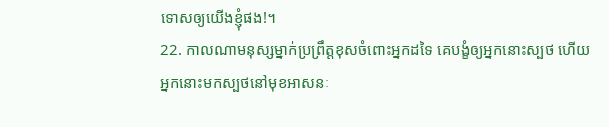ទោសឲ្យយើងខ្ញុំផង!។
22. កាលណាមនុស្សម្នាក់ប្រព្រឹត្តខុសចំពោះអ្នកដទៃ គេបង្ខំឲ្យអ្នកនោះស្បថ ហើយអ្នកនោះមកស្បថនៅមុខអាសនៈ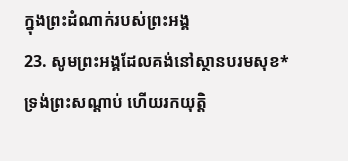ក្នុងព្រះដំណាក់របស់ព្រះអង្គ
23. សូមព្រះអង្គដែលគង់នៅស្ថានបរមសុខ*ទ្រង់ព្រះសណ្ដាប់ ហើយរកយុត្តិ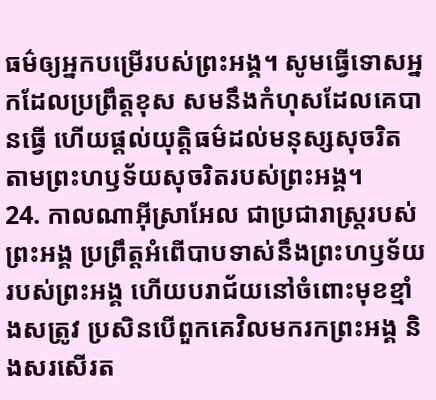ធម៌ឲ្យអ្នកបម្រើរបស់ព្រះអង្គ។ សូមធ្វើទោសអ្នកដែលប្រព្រឹត្តខុស សមនឹងកំហុសដែលគេបានធ្វើ ហើយផ្ដល់យុត្តិធម៌ដល់មនុស្សសុចរិត តាមព្រះហឫទ័យសុចរិតរបស់ព្រះអង្គ។
24. កាលណាអ៊ីស្រាអែល ជាប្រជារាស្ត្ររបស់ព្រះអង្គ ប្រព្រឹត្តអំពើបាបទាស់នឹងព្រះហឫទ័យរបស់ព្រះអង្គ ហើយបរាជ័យនៅចំពោះមុខខ្មាំងសត្រូវ ប្រសិនបើពួកគេវិលមករកព្រះអង្គ និងសរសើរត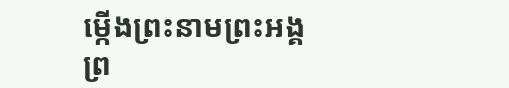ម្កើងព្រះនាមព្រះអង្គ ព្រ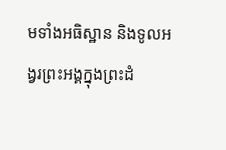មទាំងអធិស្ឋាន និងទូលអង្វរព្រះអង្គក្នុងព្រះដំ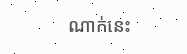ណាក់នេះ